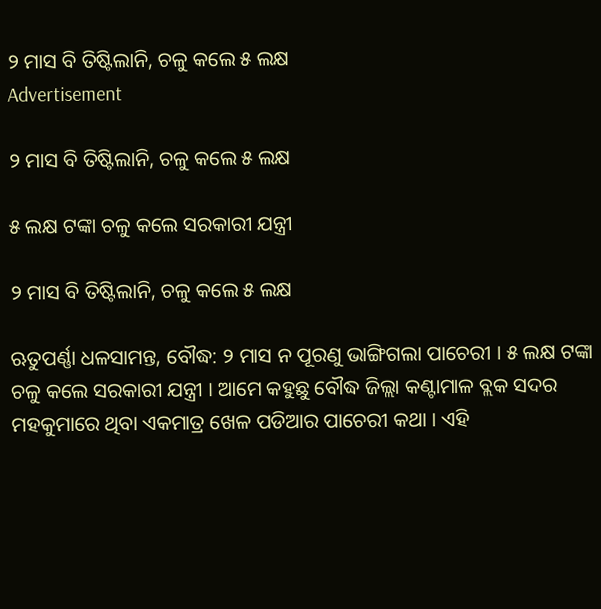୨ ମାସ ବି ତିଷ୍ଟିଲାନି, ଚଳୁ କଲେ ୫ ଲକ୍ଷ
Advertisement

୨ ମାସ ବି ତିଷ୍ଟିଲାନି, ଚଳୁ କଲେ ୫ ଲକ୍ଷ

୫ ଲକ୍ଷ ଟଙ୍କା ଚଳୁ କଲେ ସରକାରୀ ଯନ୍ତ୍ରୀ

୨ ମାସ ବି ତିଷ୍ଟିଲାନି, ଚଳୁ କଲେ ୫ ଲକ୍ଷ

ଋତୁପର୍ଣ୍ଣା ଧଳସାମନ୍ତ, ବୌଦ୍ଧ: ୨ ମାସ ନ ପୂରଣୁ ଭାଙ୍ଗିଗଲା ପାଚେରୀ । ୫ ଲକ୍ଷ ଟଙ୍କା ଚଳୁ କଲେ ସରକାରୀ ଯନ୍ତ୍ରୀ । ଆମେ କହୁଛୁ ବୌଦ୍ଧ ଜିଲ୍ଲା କଣ୍ଟାମାଳ ବ୍ଲକ ସଦର ମହକୁମାରେ ଥିବା ଏକମାତ୍ର ଖେଳ ପଡିଆର ପାଚେରୀ କଥା । ଏହି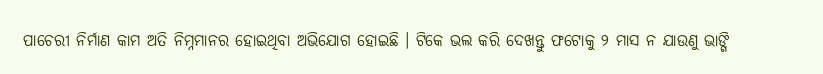ପାଚେରୀ ନିର୍ମାଣ କାମ ଅତି ନିମ୍ନମାନର ହୋଇଥିବା ଅଭିଯୋଗ ହୋଇଛି । ଟିକେ ଭଲ କରି ଦେଖନ୍ତୁ ଫଟୋକୁ ୨ ମାସ ନ ଯାଉଣୁ ଭାଙ୍ଗି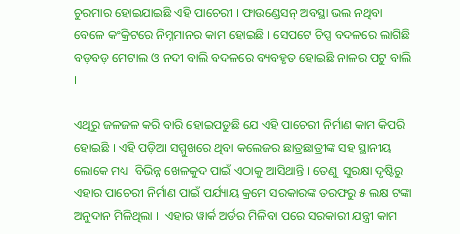ଚୁରମାର ହୋଇଯାଇଛି ଏହି ପାଚେରୀ । ଫାଉଣ୍ଡେସନ୍ ଅବସ୍ଥା ଭଲ ନଥିବା ବେଳେ କଂକ୍ରିଟରେ ନିମ୍ନମାନର କାମ ହୋଇଛି । ସେପଟେ ଚିପ୍ସ ବଦଳରେ ଲାଗିଛି ବଡ଼ବଡ଼ ମେଟାଲ ଓ ନଦୀ ବାଲି ବଦଳରେ ବ୍ୟବହୃତ ହୋଇଛି ନାଳର ପଟୁ ବାଲି ।

ଏଥିରୁ ଜଳଜଳ କରି ବାରି ହୋଇପଡୁଛି ଯେ ଏହି ପାଚେରୀ ନିର୍ମାଣ କାମ କିପରି ହୋଇଛି । ଏହି ପଡ଼ିଆ ସମ୍ମୁଖରେ ଥିବା କଲେଜର ଛାତ୍ରଛାତ୍ରୀଙ୍କ ସହ ସ୍ଥାନୀୟ ଲୋକେ ମଧ୍ୟ  ବିଭିନ୍ନ ଖେଳକୁଦ ପାଇଁ ଏଠାକୁ ଆସିଥାନ୍ତି । ତେଣୁ  ସୁରକ୍ଷା ଦୃଷ୍ଟିରୁ ଏହାର ପାଚେରୀ ନିର୍ମାଣ ପାଇଁ ପର୍ଯ୍ୟାୟ କ୍ରମେ ସରକାରଙ୍କ ତରଫରୁ ୫ ଲକ୍ଷ ଟଙ୍କା  ଅନୁଦାନ ମିଳିଥିଲା ।  ଏହାର ୱାର୍କ ଅର୍ଡର ମିଳିବା ପରେ ସରକାରୀ ଯନ୍ତ୍ରୀ କାମ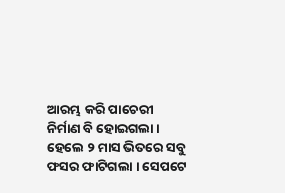ଆରମ୍ଭ କରି ପାଚେରୀ ନିର୍ମାଣ ବି ହୋଇଗଲା । ହେଲେ ୨ ମାସ ଭିତରେ ସବୁ ଫସର ଫାଟିଗଲା । ସେପଟେ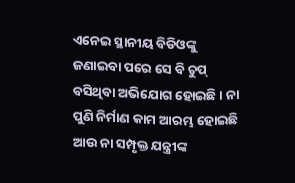ଏନେଇ ସ୍ଥାନୀୟ ବିଡିଓଙ୍କୁ ଜଣାଇବା ପରେ ସେ ବି ଚୁପ୍ ବସିଥିବା ଅଭିଯୋଗ ହୋଇଛି । ନା ପୁଣି ନିର୍ମାଣ କାମ ଆରମ୍ଭ ହୋଇଛି ଆଉ ନା ସମ୍ପୃକ୍ତ ଯନ୍ତ୍ରୀଙ୍କ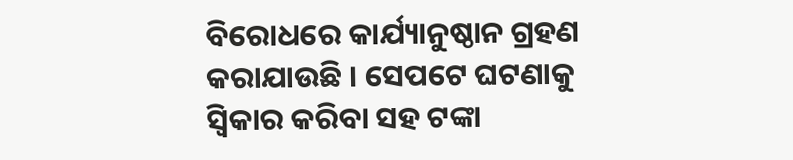ବିରୋଧରେ କାର୍ଯ୍ୟାନୁଷ୍ଠାନ ଗ୍ରହଣ କରାଯାଉଛି । ସେପଟେ ଘଟଣାକୁ ସ୍ୱିକାର କରିବା ସହ ଟଙ୍କା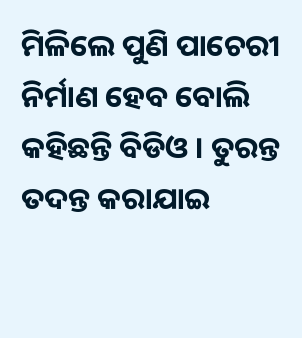ମିଳିଲେ ପୁଣି ପାଚେରୀ ନିର୍ମାଣ ହେବ ବୋଲି କହିଛନ୍ତି ବିଡିଓ । ତୁରନ୍ତ ତଦନ୍ତ କରାଯାଇ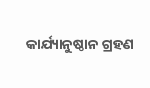କାର୍ଯ୍ୟାନୁଷ୍ଠାନ ଗ୍ରହଣ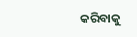କରିବାକୁ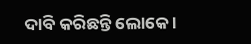ଦାବି କରିଛନ୍ତି ଲୋକେ ।